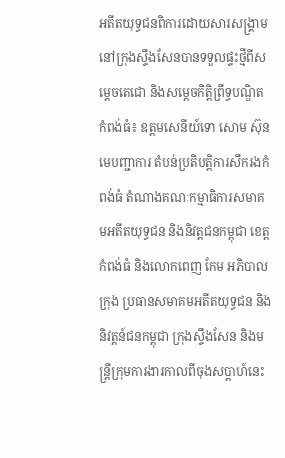អតីតយុទ្ធជនពិការដោយសារសង្គ្រាមនៅក្រុងស្ទឹងសែនបានទទួលផ្ទះថ្មីពីសម្ដេចតេជោ និងសម្ដេចកិត្តិព្រឹទ្ធបណ្ឌិត
កំពង់ធំ៖ ឧត្តមសេនីយ៍ទោ សោម ស៊ុន មេបញ្ជាការ តំបន់ប្រតិបត្តិការសឹករងកំពង់ធំ តំណាងគណៈកម្មាធិការសមាគមអតីតយុទ្ធជន និងនិវត្តជនកម្ពុជា ខេត្តកំពង់ធំ និងលោកពេញ កែម អភិបាលក្រុង ប្រធានសមាគមអតីតយុទ្ធជន និងនិវត្តន៍ជនកម្ពុជា ក្រុងស្ទឹងសែន និងមន្ត្រីក្រុមការងារកាលពីចុងសប្ដាហ៍នេះ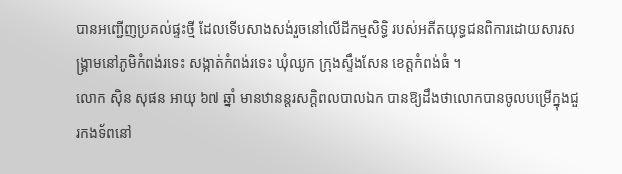បានអញ្ជើញប្រគល់ផ្ទះថ្មី ដែលទើបសាងសង់រួចនៅលើដីកម្មសិទ្ធិ របស់អតីតយុទ្ធជនពិការដោយសារសង្គ្រាមនៅភូមិកំពង់រទេះ សង្កាត់កំពង់រទេះ ឃុំឈូក ក្រុងស្ទឹងសែន ខេត្តកំពង់ធំ ។
លោក សុិន សុផន អាយុ ៦៧ ឆ្នាំ មានឋានន្តរសក្ដិពលបាលឯក បានឱ្យដឹងថាលោកបានចូលបម្រើក្នុងជួរកងទ័ពនៅ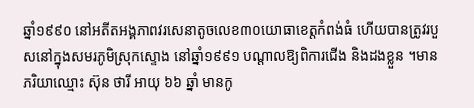ឆ្នាំ១៩៩០ នៅអតីតអង្គភាពវរសេនាតូចលេខ៣០យោធាខេត្តកំពង់ធំ ហើយបានត្រូវរបួសនៅក្នុងសមរភូមិស្រុកស្ទោង នៅឆ្នាំ១៩៩១ បណ្តាលឱ្យពិការជេីង និងដងខ្លួន ។មានភរិយាឈ្មោះ ស៊ុន ថារី អាយុ ៦៦ ឆ្នាំ មានកូ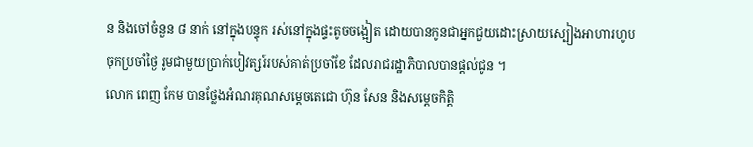ន និងចៅចំនួន ៨ នាក់ នៅក្នុងបន្ទុក រស់នៅក្នុងផ្ទះតូចចង្អៀត ដោយបានកូនជាអ្នកជួយដោះស្រាយស្បៀងអាហារហូបចុកប្រចាំថ្ងៃ រូមជាមួយប្រាក់បៀវត្សរ៍របស់គាត់ប្រចាំខែ ដែលរាជរដ្ឋាភិបាលបានផ្ដល់ជូន ។
លោក ពេញ កែម បានថ្លែងអំណរគុណសម្ដេចតេជោ ហ៊ុន សែន និងសម្ដេចកិត្តិ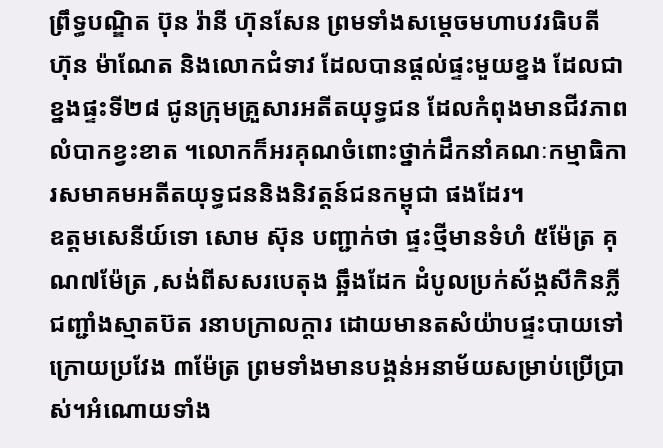ព្រឹទ្ធបណ្ឌិត ប៊ុន រ៉ានី ហ៊ុនសែន ព្រមទាំងសម្ដេចមហាបវរធិបតី ហ៊ុន ម៉ាណែត និងលោកជំទាវ ដែលបានផ្ដល់ផ្ទះមួយខ្នង ដែលជាខ្នងផ្ទះទី២៨ ជូនក្រុមគ្រួសារអតីតយុទ្ធជន ដែលកំពុងមានជីវភាពលំបាកខ្វះខាត ។លោកក៏អរគុណចំពោះថ្នាក់ដឹកនាំគណៈកម្មាធិការសមាគមអតីតយុទ្ធជននិងនិវត្តន៍ជនកម្ពុជា ផងដែរ។
ឧត្តមសេនីយ៍ទោ សោម ស៊ុន បញ្ជាក់ថា ផ្ទះថ្មីមានទំហំ ៥ម៉ែត្រ គុណ៧ម៉ែត្រ ,សង់ពីសសរបេតុង ឆ្អឹងដែក ដំបូលប្រក់ស័ង្កសីកិនភ្លី ជញ្ជាំងស្មាតប៊ត រនាបក្រាលក្តារ ដោយមានតសំយ៉ាបផ្ទះបាយទៅក្រោយប្រវែង ៣ម៉ែត្រ ព្រមទាំងមានបង្គន់អនាម័យសម្រាប់ប្រើប្រាស់។អំណោយទាំង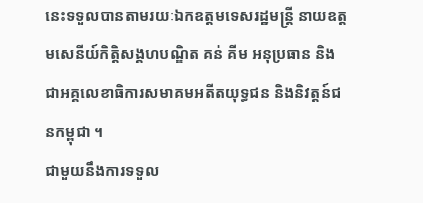នេះទទួលបានតាមរយៈឯកឧត្តមទេសរដ្ឋមន្ត្រី នាយឧត្តមសេនីយ៍កិត្តិសង្គហបណ្ឌិត គន់ គីម អនុប្រធាន និងជាអគ្គលេខាធិការសមាគមអតីតយុទ្ធជន និងនិវត្តន៍ជនកម្ពុជា ។
ជាមួយនឹងការទទួល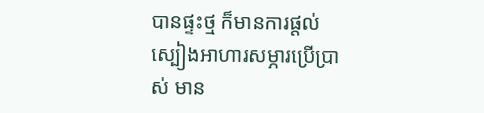បានផ្ទះថ្ម ក៏មានការផ្តល់ស្បៀងអាហារសម្ភារប្រើប្រាស់ មាន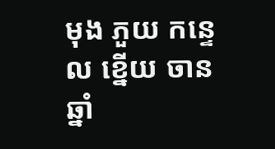មុង ភួយ កន្ទេល ខ្នើយ ចាន ឆ្នាំ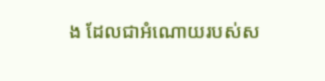ង ដែលជាអំណោយរបស់ស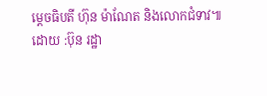ម្ដេចធិបតី ហ៊ុន ម៉ាណែត និងលោកជំទាវ៕
ដោយ :ប៊ុន រដ្ឋា